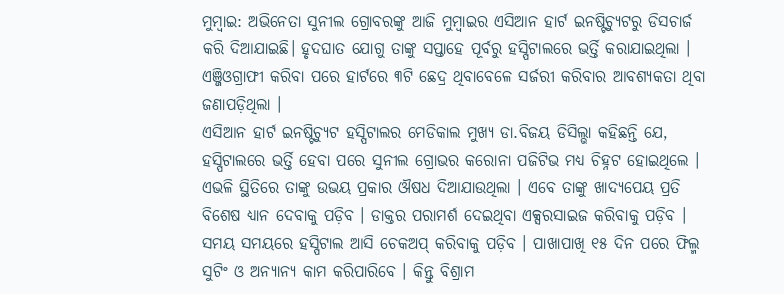ମୁମ୍ବାଇ: ଅଭିନେତା ସୁନୀଲ ଗ୍ରୋବରଙ୍କୁ ଆଜି ମୁମ୍ବାଇର ଏସିଆନ ହାର୍ଟ ଇନଷ୍ଟିଚ୍ୟୁଟରୁ ଡିସଚାର୍ଜ କରି ଦିଆଯାଇଛି। ହୃଦଘାତ ଯୋଗୁ ତାଙ୍କୁ ସପ୍ତାହେ ପୂର୍ବରୁ ହସ୍ପିଟାଲରେ ଭର୍ତ୍ତି କରାଯାଇଥିଲା । ଏଞ୍ଜିଓଗ୍ରାଫୀ କରିବା ପରେ ହାର୍ଟରେ ୩ଟି ଛେଦ୍ର ଥିବାବେଳେ ସର୍ଜରୀ କରିବାର ଆବଶ୍ୟକତା ଥିବା ଜଣାପଡ଼ିଥିଲା ।
ଏସିଆନ ହାର୍ଟ ଇନଷ୍ଟିଚ୍ୟୁଟ ହସ୍ପିଟାଲର ମେଡିକାଲ ମୁଖ୍ୟ ଡା.ବିଜୟ ଡିସିଲ୍ଭା କହିଛନ୍ତି ଯେ, ହସ୍ପିଟାଲରେ ଭର୍ତ୍ତି ହେବା ପରେ ସୁନୀଲ ଗ୍ରୋଭର କରୋନା ପଜିଟିଭ ମଧ୍ୟ ଚିହ୍ନଟ ହୋଇଥିଲେ । ଏଭଳି ସ୍ଥିତିରେ ତାଙ୍କୁ ଉଭୟ ପ୍ରକାର ଔଷଧ ଦିଆଯାଉଥିଲା । ଏବେ ତାଙ୍କୁ ଖାଦ୍ୟପେୟ ପ୍ରତି ବିଶେଷ ଧ୍ୟାନ ଦେବାକୁ ପଡ଼ିବ । ଡାକ୍ତର ପରାମର୍ଶ ଦେଇଥିବା ଏକ୍ସରସାଇଜ କରିବାକୁ ପଡ଼ିବ । ସମୟ ସମୟରେ ହସ୍ପିଟାଲ ଆସି ଚେକଅପ୍ କରିବାକୁ ପଡ଼ିବ । ପାଖାପାଖି ୧୫ ଦିନ ପରେ ଫିଲ୍ମ ସୁଟିଂ ଓ ଅନ୍ୟାନ୍ୟ କାମ କରିପାରିବେ । କିନ୍ତୁ ବିଶ୍ରାମ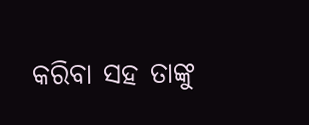କରିବା ସହ ତାଙ୍କୁ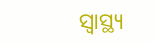ସ୍ୱାସ୍ଥ୍ୟ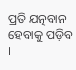ପ୍ରତି ଯତ୍ନବାନ ହେବାକୁ ପଡ଼ିବ ।